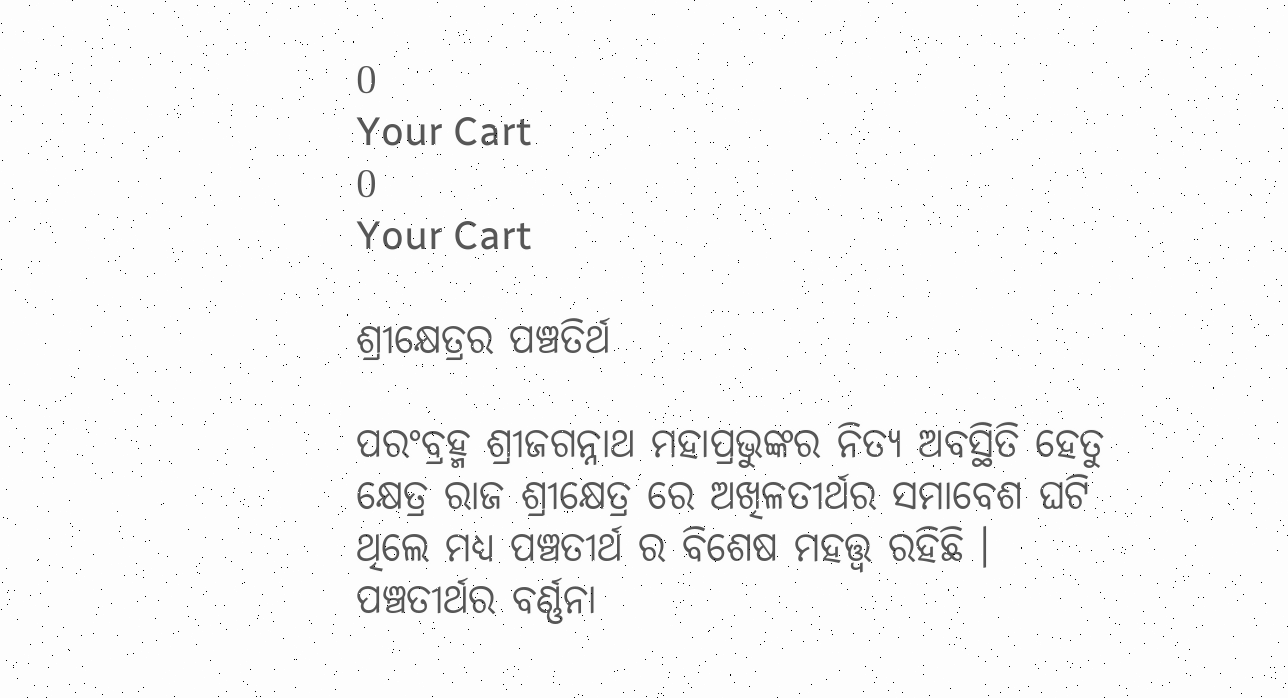0
Your Cart
0
Your Cart

ଶ୍ରୀକ୍ଷେତ୍ରର ପଞ୍ଚତିର୍ଥ

ପରଂବ୍ରହ୍ମ ଶ୍ରୀଜଗନ୍ନାଥ ମହାପ୍ରଭୁଙ୍କର ନିତ୍ୟ ଅବସ୍ଥିତି ହେତୁ କ୍ଷେତ୍ର ରାଜ ଶ୍ରୀକ୍ଷେତ୍ର ରେ ଅଖିଳତୀର୍ଥର ସମାବେଶ ଘଟି ଥିଲେ ମଧ୍ୟ ପଞ୍ଚତୀର୍ଥ ର ବିଶେଷ ମହତ୍ତ୍ୱ ରହିଛି । ପଞ୍ଚତୀର୍ଥର ବର୍ଣ୍ଣନା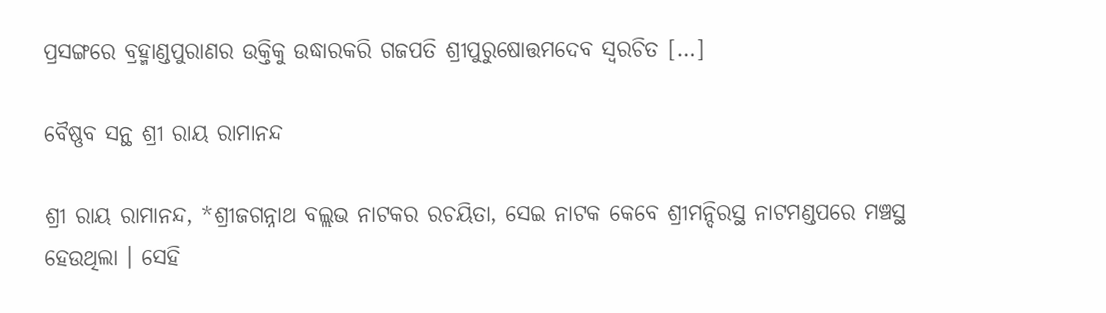ପ୍ରସଙ୍ଗରେ ବ୍ରହ୍ମାଣ୍ଡପୁରାଣର ଉକ୍ତିକୁ ଉଦ୍ଧାରକରି ଗଜପତି ଶ୍ରୀପୁରୁଷୋତ୍ତମଦେବ ସ୍ଵରଚିତ […]

ବୈଷ୍ଣବ ସନ୍ଥ ଶ୍ରୀ ରାୟ ରାମାନନ୍ଦ

ଶ୍ରୀ ରାୟ ରାମାନନ୍ଦ, *ଶ୍ରୀଜଗନ୍ନାଥ ବଲ୍ଲଭ ନାଟକର ରଚୟିତା, ସେଇ ନାଟକ କେବେ ଶ୍ରୀମନ୍ଦିରସ୍ଥ ନାଟମଣ୍ଡପରେ ମଞ୍ଚସ୍ଥ ହେଉଥିଲା । ସେହି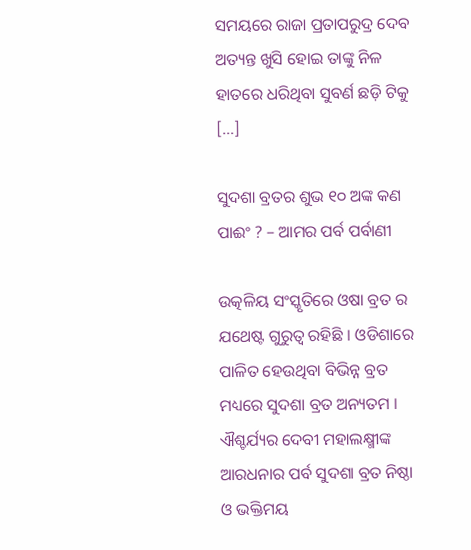ସମୟରେ ରାଜା ପ୍ରତାପରୁଦ୍ର ଦେବ ଅତ୍ୟନ୍ତ ଖୁସି ହୋଇ ତାଙ୍କୁ ନିଳ ହାତରେ ଧରିଥିବା ସୁବର୍ଣ ଛଡ଼ି ଟିକୁ […]

ସୁଦଶା ବ୍ରତର ଶୁଭ ୧୦ ଅଙ୍କ କଣ ପାଈଂ ? – ଆମର ପର୍ବ ପର୍ବାଣୀ

ଉତ୍କଳିୟ ସଂସ୍କୃତିରେ ଓଷା ବ୍ରତ ର ଯଥେଷ୍ଟ ଗୁରୁତ୍ବ ରହିଛି । ଓଡିଶାରେ ପାଳିତ ହେଉଥିବା ବିଭିନ୍ନ ବ୍ରତ ମଧ୍ୟରେ ସୁଦଶା ବ୍ରତ ଅନ୍ୟତମ । ଐଶ୍ଚର୍ଯ୍ୟର ଦେବୀ ମହାଲକ୍ଷ୍ମୀଙ୍କ ଆରଧନାର ପର୍ବ ସୁଦଶା ବ୍ରତ ନିଷ୍ଠା ଓ ଭକ୍ତିମୟ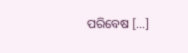ପରିବେଷ […]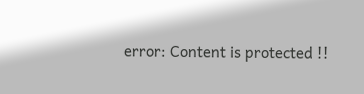error: Content is protected !!